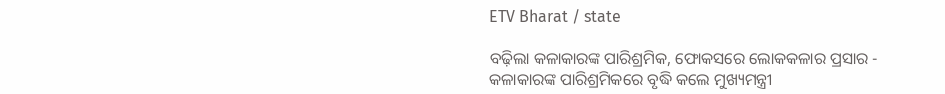ETV Bharat / state

ବଢ଼ିଲା କଳାକାରଙ୍କ ପାରିଶ୍ରମିକ, ଫୋକସରେ ଲୋକକଳାର ପ୍ରସାର - କଳାକାରଙ୍କ ପାରିଶ୍ରମିକରେ ବୃଦ୍ଧି କଲେ ମୁଖ୍ୟମନ୍ତ୍ରୀ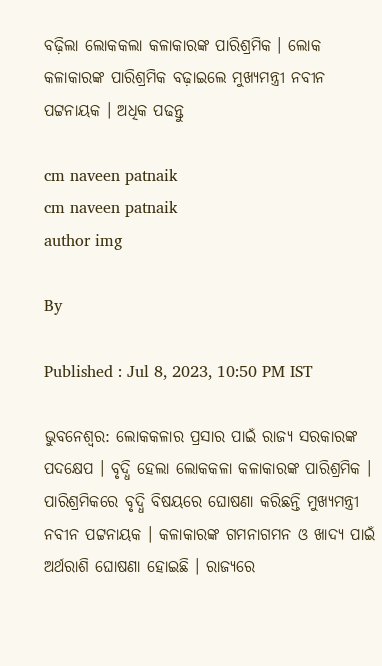ବଢ଼ିଲା ଲୋକକଲା କଳାକାରଙ୍କ ପାରିଶ୍ରମିକ । ଲୋକ କଳାକାରଙ୍କ ପାରିଶ୍ରମିକ ବଢ଼ାଇଲେ ମୁଖ୍ୟମନ୍ତ୍ରୀ ନବୀନ ପଟ୍ଟନାୟକ । ଅଧିକ ପଢନ୍ତୁ

cm naveen patnaik
cm naveen patnaik
author img

By

Published : Jul 8, 2023, 10:50 PM IST

ଭୁବନେଶ୍ବର: ଲୋକକଳାର ପ୍ରସାର ପାଇଁ ରାଜ୍ୟ ସରକାରଙ୍କ ପଦକ୍ଷେପ । ବୃଦ୍ଧି ହେଲା ଲୋକକଳା କଳାକାରଙ୍କ ପାରିଶ୍ରମିକ । ପାରିଶ୍ରମିକରେ ବୃଦ୍ଧି ବିଷୟରେ ଘୋଷଣା କରିଛନ୍ତି ମୁଖ୍ୟମନ୍ତ୍ରୀ ନବୀନ ପଟ୍ଟନାୟକ । କଳାକାରଙ୍କ ଗମନାଗମନ ଓ ଖାଦ୍ୟ ପାଇଁ ଅର୍ଥରାଶି ଘୋଷଣା ହୋଇଛି । ରାଜ୍ୟରେ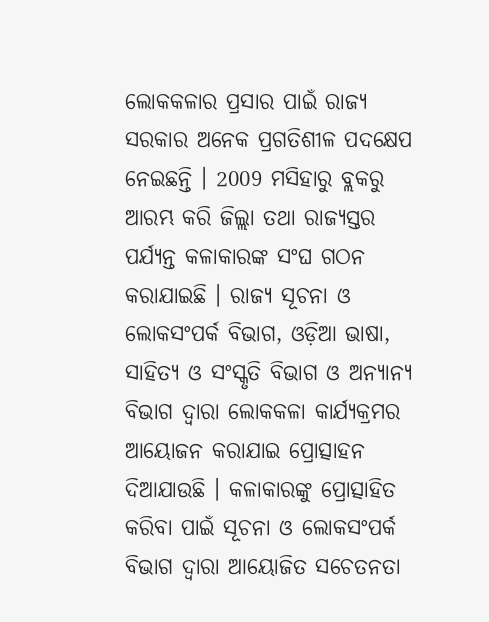ଲୋକକଳାର ପ୍ରସାର ପାଇଁ ରାଜ୍ୟ ସରକାର ଅନେକ ପ୍ରଗତିଶୀଳ ପଦକ୍ଷେପ ନେଇଛନ୍ତି । 2009 ମସିହାରୁ ବ୍ଲକରୁ ଆରମ୍ଭ କରି ଜିଲ୍ଲା ତଥା ରାଜ୍ୟସ୍ତର ପର୍ଯ୍ୟନ୍ତ କଳାକାରଙ୍କ ସଂଘ ଗଠନ କରାଯାଇଛି । ରାଜ୍ୟ ସୂଚନା ଓ ଲୋକସଂପର୍କ ବିଭାଗ, ଓଡ଼ିଆ ଭାଷା, ସାହିତ୍ୟ ଓ ସଂସ୍କୃତି ବିଭାଗ ଓ ଅନ୍ୟାନ୍ୟ ବିଭାଗ ଦ୍ବାରା ଲୋକକଳା କାର୍ଯ୍ୟକ୍ରମର ଆୟୋଜନ କରାଯାଇ ପ୍ରୋତ୍ସାହନ ଦିଆଯାଉଛି । କଳାକାରଙ୍କୁ ପ୍ରୋତ୍ସାହିତ କରିବା ପାଇଁ ସୂଚନା ଓ ଲୋକସଂପର୍କ ବିଭାଗ ଦ୍ବାରା ଆୟୋଜିତ ସଚେତନତା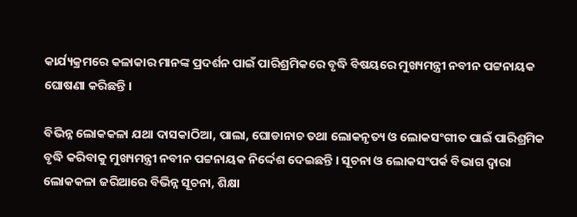କାର୍ଯ୍ୟକ୍ରମରେ କଳାକାର ମାନଙ୍କ ପ୍ରଦର୍ଶନ ପାଇଁ ପାରିଶ୍ରମିକରେ ବୃଦ୍ଧି ବିଷୟରେ ମୁଖ୍ୟମନ୍ତ୍ରୀ ନବୀନ ପଟ୍ଟନାୟକ ଘୋଷଣା କରିଛନ୍ତି ।

ବିଭିନ୍ନ ଲୋକକଳା ଯଥା ଦାସକାଠିଆ, ପାଲା, ଘୋଡାନାଚ ତଥା ଲୋକନୃତ୍ୟ ଓ ଲୋକସଂଗୀତ ପାଇଁ ପାରିଶ୍ରମିକ ବୃଦ୍ଧି କରିବାକୁ ମୁଖ୍ୟମନ୍ତ୍ରୀ ନବୀନ ପଟ୍ଟନାୟକ ନିର୍ଦ୍ଦେଶ ଦେଇଛନ୍ତି । ସୂଚନା ଓ ଲୋକସଂପର୍କ ବିଭାଗ ଦ୍ୱାରା ଲୋକକଳା ଜରିଆରେ ବିଭିନ୍ନ ସୂଚନା, ଶିକ୍ଷା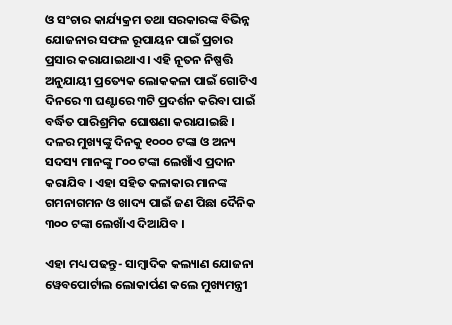ଓ ସଂଚାର କାର୍ଯ୍ୟକ୍ରମ ତଥା ସରକାରଙ୍କ ବିଭିନ୍ନ ଯୋଜନାର ସଫଳ ରୂପାୟନ ପାଇଁ ପ୍ରଚାର ପ୍ରସାର କରାଯାଇଥାଏ । ଏହି ନୂତନ ନିଷ୍ପତ୍ତି ଅନୁଯାୟୀ ପ୍ରତ୍ୟେକ ଲୋକକଳା ପାଇଁ ଗୋଟିଏ ଦିନରେ ୩ ଘଣ୍ଟାରେ ୩ଟି ପ୍ରଦର୍ଶନ କରିବା ପାଇଁ ବର୍ଦ୍ଧିତ ପାରିଶ୍ରମିକ ଘୋଷଣା କରାଯାଇଛି । ଦଳର ମୁଖ୍ୟଙ୍କୁ ଦିନକୁ ୧୦୦୦ ଟଙ୍କା ଓ ଅନ୍ୟ ସଦସ୍ୟ ମାନଙ୍କୁ ୮୦୦ ଟଙ୍କା ଲେଖାଁଏ ପ୍ରଦାନ କରାଯିବ । ଏହା ସହିତ କଳାକାର ମାନଙ୍କ ଗମନାଗମନ ଓ ଖାଦ୍ୟ ପାଇଁ ଜଣ ପିଛା ଦୈନିକ ୩୦୦ ଟଙ୍କା ଲେଖାଁଏ ଦିଆଯିବ ।

ଏହା ମଧ୍ୟ ପଢନ୍ତୁ- ସାମ୍ବାଦିକ କଲ୍ୟାଣ ଯୋଜନା ୱେବପୋର୍ଟାଲ ଲୋକାର୍ପଣ କଲେ ମୁଖ୍ୟମନ୍ତ୍ରୀ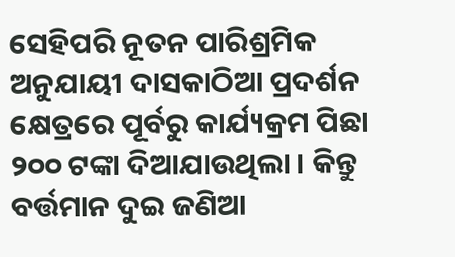ସେହିପରି ନୂତନ ପାରିଶ୍ରମିକ ଅନୁଯାୟୀ ଦାସକାଠିଆ ପ୍ରଦର୍ଶନ କ୍ଷେତ୍ରରେ ପୂର୍ବରୁ କାର୍ଯ୍ୟକ୍ରମ ପିଛା ୨୦୦ ଟଙ୍କା ଦିଆଯାଉଥିଲା । କିନ୍ତୁ ବର୍ତ୍ତମାନ ଦୁଇ ଜଣିଆ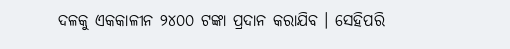ଦଳକୁ ଏକକାଳୀନ ୨୪୦୦ ଟଙ୍କା ପ୍ରଦାନ କରାଯିବ । ସେହିପରି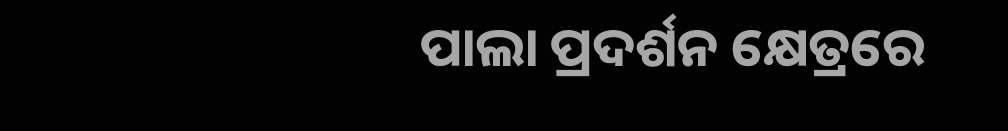ପାଲା ପ୍ରଦର୍ଶନ କ୍ଷେତ୍ରରେ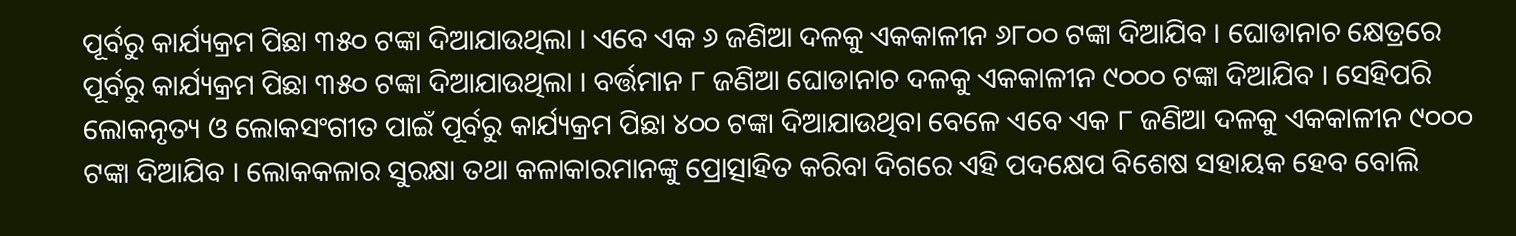ପୂର୍ବରୁ କାର୍ଯ୍ୟକ୍ରମ ପିଛା ୩୫୦ ଟଙ୍କା ଦିଆଯାଉଥିଲା । ଏବେ ଏକ ୬ ଜଣିଆ ଦଳକୁ ଏକକାଳୀନ ୬୮୦୦ ଟଙ୍କା ଦିଆଯିବ । ଘୋଡାନାଚ କ୍ଷେତ୍ରରେ ପୂର୍ବରୁ କାର୍ଯ୍ୟକ୍ରମ ପିଛା ୩୫୦ ଟଙ୍କା ଦିଆଯାଉଥିଲା । ବର୍ତ୍ତମାନ ୮ ଜଣିଆ ଘୋଡାନାଚ ଦଳକୁ ଏକକାଳୀନ ୯୦୦୦ ଟଙ୍କା ଦିଆଯିବ । ସେହିପରି ଲୋକନୃତ୍ୟ ଓ ଲୋକସଂଗୀତ ପାଇଁ ପୂର୍ବରୁ କାର୍ଯ୍ୟକ୍ରମ ପିଛା ୪୦୦ ଟଙ୍କା ଦିଆଯାଉଥିବା ବେଳେ ଏବେ ଏକ ୮ ଜଣିଆ ଦଳକୁ ଏକକାଳୀନ ୯୦୦୦ ଟଙ୍କା ଦିଆଯିବ । ଲୋକକଳାର ସୁରକ୍ଷା ତଥା କଳାକାରମାନଙ୍କୁ ପ୍ରୋତ୍ସାହିତ କରିବା ଦିଗରେ ଏହି ପଦକ୍ଷେପ ବିଶେଷ ସହାୟକ ହେବ ବୋଲି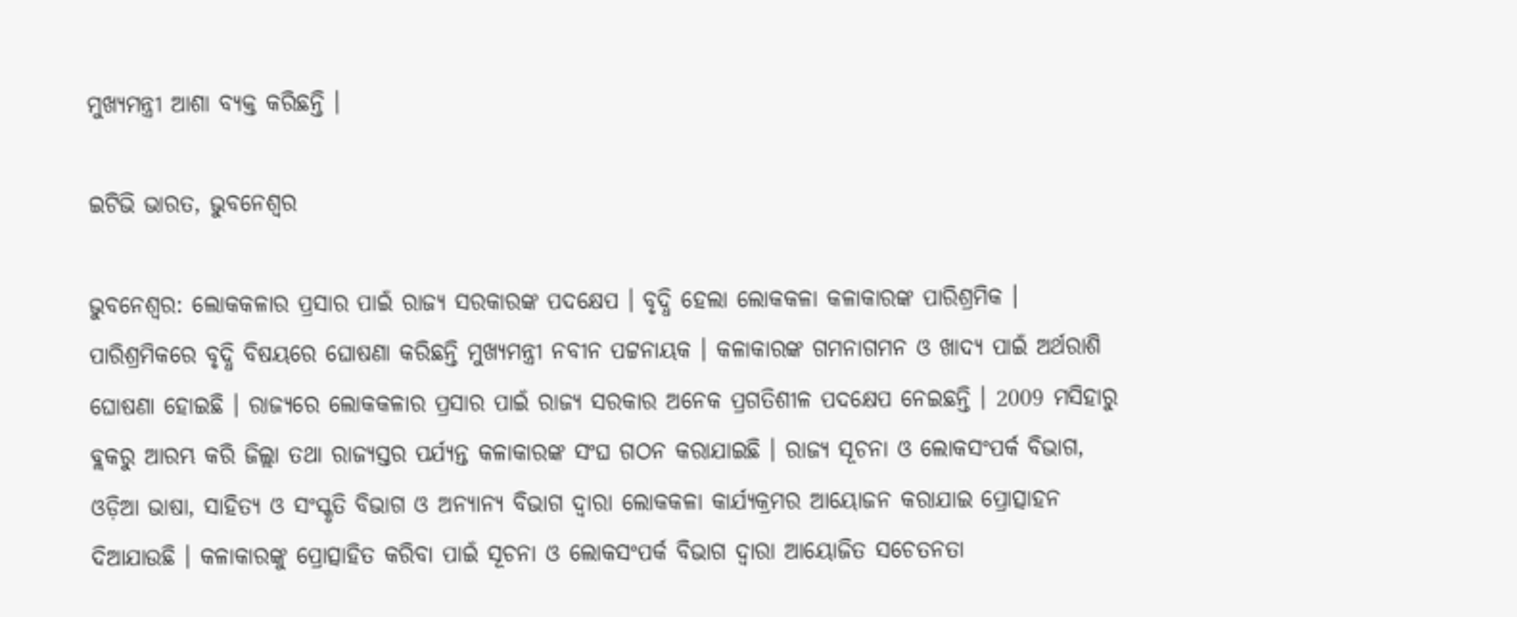ମୁଖ୍ୟମନ୍ତ୍ରୀ ଆଶା ବ୍ୟକ୍ତ କରିଛନ୍ତି ।

ଇଟିଭି ଭାରତ, ଭୁବନେଶ୍ବର

ଭୁବନେଶ୍ବର: ଲୋକକଳାର ପ୍ରସାର ପାଇଁ ରାଜ୍ୟ ସରକାରଙ୍କ ପଦକ୍ଷେପ । ବୃଦ୍ଧି ହେଲା ଲୋକକଳା କଳାକାରଙ୍କ ପାରିଶ୍ରମିକ । ପାରିଶ୍ରମିକରେ ବୃଦ୍ଧି ବିଷୟରେ ଘୋଷଣା କରିଛନ୍ତି ମୁଖ୍ୟମନ୍ତ୍ରୀ ନବୀନ ପଟ୍ଟନାୟକ । କଳାକାରଙ୍କ ଗମନାଗମନ ଓ ଖାଦ୍ୟ ପାଇଁ ଅର୍ଥରାଶି ଘୋଷଣା ହୋଇଛି । ରାଜ୍ୟରେ ଲୋକକଳାର ପ୍ରସାର ପାଇଁ ରାଜ୍ୟ ସରକାର ଅନେକ ପ୍ରଗତିଶୀଳ ପଦକ୍ଷେପ ନେଇଛନ୍ତି । 2009 ମସିହାରୁ ବ୍ଲକରୁ ଆରମ୍ଭ କରି ଜିଲ୍ଲା ତଥା ରାଜ୍ୟସ୍ତର ପର୍ଯ୍ୟନ୍ତ କଳାକାରଙ୍କ ସଂଘ ଗଠନ କରାଯାଇଛି । ରାଜ୍ୟ ସୂଚନା ଓ ଲୋକସଂପର୍କ ବିଭାଗ, ଓଡ଼ିଆ ଭାଷା, ସାହିତ୍ୟ ଓ ସଂସ୍କୃତି ବିଭାଗ ଓ ଅନ୍ୟାନ୍ୟ ବିଭାଗ ଦ୍ବାରା ଲୋକକଳା କାର୍ଯ୍ୟକ୍ରମର ଆୟୋଜନ କରାଯାଇ ପ୍ରୋତ୍ସାହନ ଦିଆଯାଉଛି । କଳାକାରଙ୍କୁ ପ୍ରୋତ୍ସାହିତ କରିବା ପାଇଁ ସୂଚନା ଓ ଲୋକସଂପର୍କ ବିଭାଗ ଦ୍ବାରା ଆୟୋଜିତ ସଚେତନତା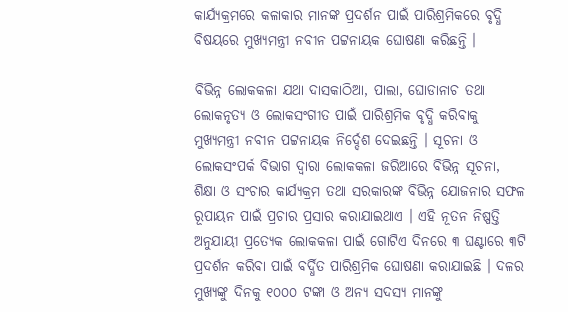କାର୍ଯ୍ୟକ୍ରମରେ କଳାକାର ମାନଙ୍କ ପ୍ରଦର୍ଶନ ପାଇଁ ପାରିଶ୍ରମିକରେ ବୃଦ୍ଧି ବିଷୟରେ ମୁଖ୍ୟମନ୍ତ୍ରୀ ନବୀନ ପଟ୍ଟନାୟକ ଘୋଷଣା କରିଛନ୍ତି ।

ବିଭିନ୍ନ ଲୋକକଳା ଯଥା ଦାସକାଠିଆ, ପାଲା, ଘୋଡାନାଚ ତଥା ଲୋକନୃତ୍ୟ ଓ ଲୋକସଂଗୀତ ପାଇଁ ପାରିଶ୍ରମିକ ବୃଦ୍ଧି କରିବାକୁ ମୁଖ୍ୟମନ୍ତ୍ରୀ ନବୀନ ପଟ୍ଟନାୟକ ନିର୍ଦ୍ଦେଶ ଦେଇଛନ୍ତି । ସୂଚନା ଓ ଲୋକସଂପର୍କ ବିଭାଗ ଦ୍ୱାରା ଲୋକକଳା ଜରିଆରେ ବିଭିନ୍ନ ସୂଚନା, ଶିକ୍ଷା ଓ ସଂଚାର କାର୍ଯ୍ୟକ୍ରମ ତଥା ସରକାରଙ୍କ ବିଭିନ୍ନ ଯୋଜନାର ସଫଳ ରୂପାୟନ ପାଇଁ ପ୍ରଚାର ପ୍ରସାର କରାଯାଇଥାଏ । ଏହି ନୂତନ ନିଷ୍ପତ୍ତି ଅନୁଯାୟୀ ପ୍ରତ୍ୟେକ ଲୋକକଳା ପାଇଁ ଗୋଟିଏ ଦିନରେ ୩ ଘଣ୍ଟାରେ ୩ଟି ପ୍ରଦର୍ଶନ କରିବା ପାଇଁ ବର୍ଦ୍ଧିତ ପାରିଶ୍ରମିକ ଘୋଷଣା କରାଯାଇଛି । ଦଳର ମୁଖ୍ୟଙ୍କୁ ଦିନକୁ ୧୦୦୦ ଟଙ୍କା ଓ ଅନ୍ୟ ସଦସ୍ୟ ମାନଙ୍କୁ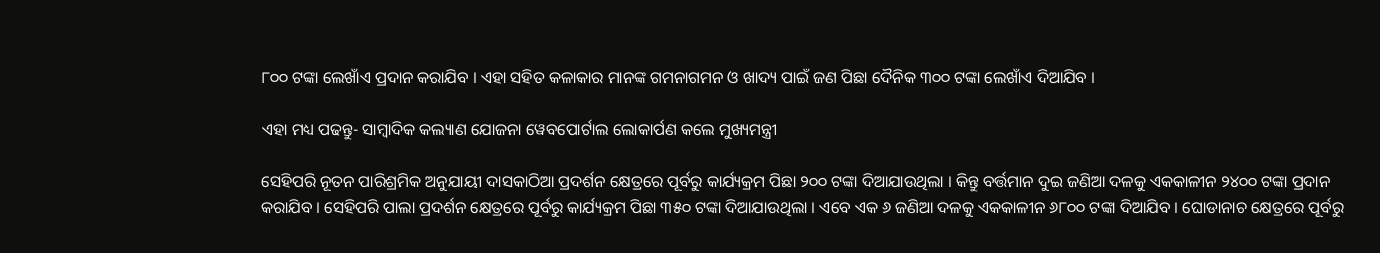୮୦୦ ଟଙ୍କା ଲେଖାଁଏ ପ୍ରଦାନ କରାଯିବ । ଏହା ସହିତ କଳାକାର ମାନଙ୍କ ଗମନାଗମନ ଓ ଖାଦ୍ୟ ପାଇଁ ଜଣ ପିଛା ଦୈନିକ ୩୦୦ ଟଙ୍କା ଲେଖାଁଏ ଦିଆଯିବ ।

ଏହା ମଧ୍ୟ ପଢନ୍ତୁ- ସାମ୍ବାଦିକ କଲ୍ୟାଣ ଯୋଜନା ୱେବପୋର୍ଟାଲ ଲୋକାର୍ପଣ କଲେ ମୁଖ୍ୟମନ୍ତ୍ରୀ

ସେହିପରି ନୂତନ ପାରିଶ୍ରମିକ ଅନୁଯାୟୀ ଦାସକାଠିଆ ପ୍ରଦର୍ଶନ କ୍ଷେତ୍ରରେ ପୂର୍ବରୁ କାର୍ଯ୍ୟକ୍ରମ ପିଛା ୨୦୦ ଟଙ୍କା ଦିଆଯାଉଥିଲା । କିନ୍ତୁ ବର୍ତ୍ତମାନ ଦୁଇ ଜଣିଆ ଦଳକୁ ଏକକାଳୀନ ୨୪୦୦ ଟଙ୍କା ପ୍ରଦାନ କରାଯିବ । ସେହିପରି ପାଲା ପ୍ରଦର୍ଶନ କ୍ଷେତ୍ରରେ ପୂର୍ବରୁ କାର୍ଯ୍ୟକ୍ରମ ପିଛା ୩୫୦ ଟଙ୍କା ଦିଆଯାଉଥିଲା । ଏବେ ଏକ ୬ ଜଣିଆ ଦଳକୁ ଏକକାଳୀନ ୬୮୦୦ ଟଙ୍କା ଦିଆଯିବ । ଘୋଡାନାଚ କ୍ଷେତ୍ରରେ ପୂର୍ବରୁ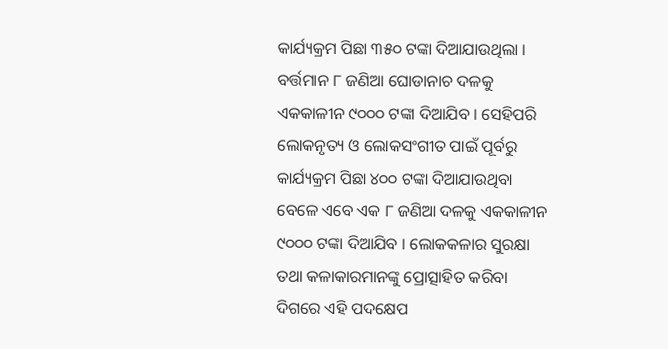କାର୍ଯ୍ୟକ୍ରମ ପିଛା ୩୫୦ ଟଙ୍କା ଦିଆଯାଉଥିଲା । ବର୍ତ୍ତମାନ ୮ ଜଣିଆ ଘୋଡାନାଚ ଦଳକୁ ଏକକାଳୀନ ୯୦୦୦ ଟଙ୍କା ଦିଆଯିବ । ସେହିପରି ଲୋକନୃତ୍ୟ ଓ ଲୋକସଂଗୀତ ପାଇଁ ପୂର୍ବରୁ କାର୍ଯ୍ୟକ୍ରମ ପିଛା ୪୦୦ ଟଙ୍କା ଦିଆଯାଉଥିବା ବେଳେ ଏବେ ଏକ ୮ ଜଣିଆ ଦଳକୁ ଏକକାଳୀନ ୯୦୦୦ ଟଙ୍କା ଦିଆଯିବ । ଲୋକକଳାର ସୁରକ୍ଷା ତଥା କଳାକାରମାନଙ୍କୁ ପ୍ରୋତ୍ସାହିତ କରିବା ଦିଗରେ ଏହି ପଦକ୍ଷେପ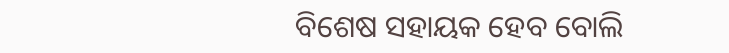ବିଶେଷ ସହାୟକ ହେବ ବୋଲି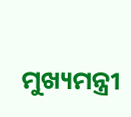ମୁଖ୍ୟମନ୍ତ୍ରୀ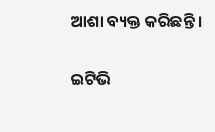ଆଶା ବ୍ୟକ୍ତ କରିଛନ୍ତି ।

ଇଟିଭି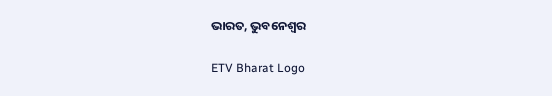ଭାରତ, ଭୁବନେଶ୍ବର

ETV Bharat Logo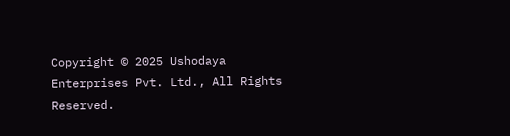Copyright © 2025 Ushodaya Enterprises Pvt. Ltd., All Rights Reserved.